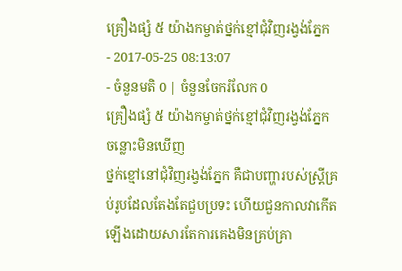គ្រឿងផ្សំ ៥ យ៉ាងកម្ចាត់ថ្នក់ខ្មៅជុំវិញរង្វង់ភ្នែក
- 2017-05-25 08:13:07
- ចំនួនមតិ 0 | ចំនួនចែករំលែក 0
គ្រឿងផ្សំ ៥ យ៉ាងកម្ចាត់ថ្នក់ខ្មៅជុំវិញរង្វង់ភ្នែក
ចន្លោះមិនឃើញ
ថ្នក់ខ្មៅនៅជុំវិញរង្វង់ភ្នែក គឺជាបញ្ហារបស់ស្ត្រីគ្រប់រូបដែលតែងតែជួបប្រទះ ហើយជួនកាលវាកើតឡើងដោយសារតែការគេងមិនគ្រប់គ្រា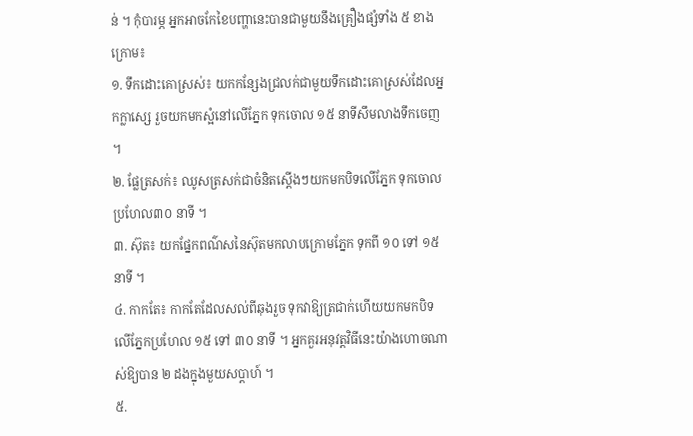ន់ ។ កុំបារម្ភ អ្នកអាចកែខៃបញ្ហានេះបានជាមួយនឹងគ្រឿងផ្សំទាំង ៥ ខាងក្រោម៖
១. ទឹកដោះគោស្រស់៖ យកកន្សែងជ្រលក់ជាមួយទឹកដោះគោស្រស់ដែលអ្នកក្លាស្សេ រួចយកមកស្អំនៅលើភ្នែក ទុកចោល ១៥ នាទីសឹមលាងទឹកចេញ ។
២. ផ្លែត្រសក់៖ ឈូសត្រសក់ជាចំនិតស្តើងៗយកមកបិទលើភ្នែក ទុកចោលប្រហែល៣០ នាទី ។
៣. ស៊ុត៖ យកផ្នែកពណ៌សនៃស៊ុតមកលាបក្រោមភ្នែក ទុកពី ១០ ទៅ ១៥ នាទី ។
៤. កាកតែ៖ កាកតែដែលសល់ពីឆុងរួច ទុកវាឱ្យត្រជាក់ហើយយកមកបិទលើភ្នែកប្រហែល ១៥ ទៅ ៣០ នាទី ។ អ្នកគួរអនុវត្តវិធីនេះយ៉ាងហោចណាស់ឱ្យបាន ២ ដងក្នុងមួយសប្តាហ៍ ។
៥.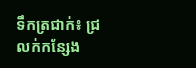ទឹកត្រជាក់៖ ជ្រលក់កន្សែង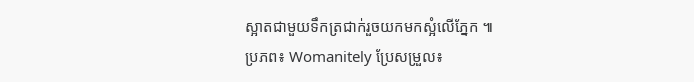ស្អាតជាមួយទឹកត្រជាក់រួចយកមកស្អំលើភ្នែក ៕
ប្រភព៖ Womanitely ប្រែសម្រួល៖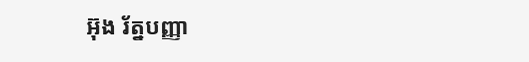អ៊ុង រ័ត្នបញ្ញា